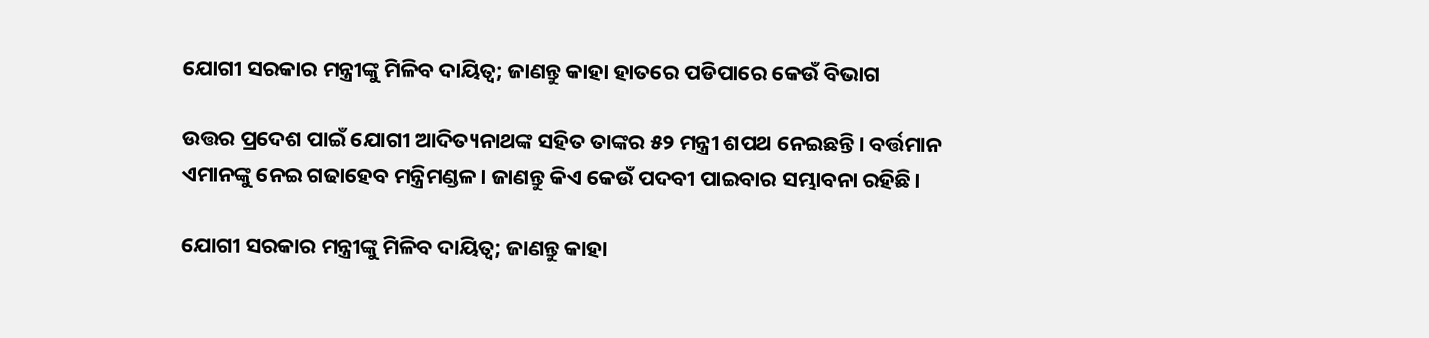ଯୋଗୀ ସରକାର ମନ୍ତ୍ରୀଙ୍କୁ ମିଳିବ ଦାୟିତ୍ୱ; ଜାଣନ୍ତୁ କାହା ହାତରେ ପଡିପାରେ କେଉଁ ବିଭାଗ

ଉତ୍ତର ପ୍ରଦେଶ ପାଇଁ ଯୋଗୀ ଆଦିତ୍ୟନାଥଙ୍କ ସହିତ ତାଙ୍କର ୫୨ ମନ୍ତ୍ରୀ ଶପଥ ନେଇଛନ୍ତି। ବର୍ତ୍ତମାନ ଏମାନଙ୍କୁ ନେଇ ଗଢାହେବ ମନ୍ତ୍ରିମଣ୍ଡଳ। ଜାଣନ୍ତୁ କିଏ କେଉଁ ପଦବୀ ପାଇବାର ସମ୍ଭାବନା ରହିଛି।

ଯୋଗୀ ସରକାର ମନ୍ତ୍ରୀଙ୍କୁ ମିଳିବ ଦାୟିତ୍ୱ; ଜାଣନ୍ତୁ କାହା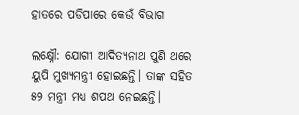ହାତରେ ପଡିପାରେ କେଉଁ ବିଭାଗ

ଲକ୍ଷ୍ନୌ: ଯୋଗୀ ଆଦିତ୍ୟନାଥ ପୁଣି ଥରେ ୟୁପି ମୁଖ୍ୟମନ୍ତ୍ରୀ ହୋଇଛନ୍ତି। ତାଙ୍କ ସହିତ ୫୨ ମନ୍ତ୍ରୀ ମଧ୍ୟ ଶପଥ ନେଇଛନ୍ତି।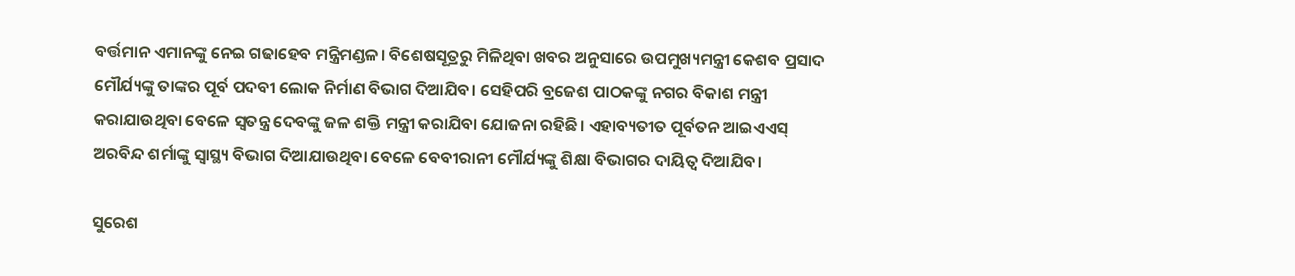ବର୍ତ୍ତମାନ ଏମାନଙ୍କୁ ନେଇ ଗଢାହେବ ମନ୍ତ୍ରିମଣ୍ଡଳ। ବିଶେଷସୂତ୍ରରୁ ମିଳିଥିବା ଖବର ଅନୁସାରେ ଉପମୁଖ୍ୟମନ୍ତ୍ରୀ କେଶବ ପ୍ରସାଦ ମୌର୍ଯ୍ୟଙ୍କୁ ତାଙ୍କର ପୂର୍ବ ପଦବୀ ଲୋକ ନିର୍ମାଣ ବିଭାଗ ଦିଆଯିବ। ସେହିପରି ବ୍ରଜେଶ ପାଠକଙ୍କୁ ନଗର ବିକାଶ ମନ୍ତ୍ରୀ କରାଯାଉଥିବା ବେଳେ ସ୍ୱତନ୍ତ୍ର ଦେବଙ୍କୁ ଜଳ ଶକ୍ତି ମନ୍ତ୍ରୀ କରାଯିବା ଯୋଜନା ରହିଛି। ଏହାବ୍ୟତୀତ ପୂର୍ବତନ ଆଇଏଏସ୍ ଅରବିନ୍ଦ ଶର୍ମାଙ୍କୁ ସ୍ୱାସ୍ଥ୍ୟ ବିଭାଗ ଦିଆଯାଉଥିବା ବେଳେ ବେବୀରାନୀ ମୌର୍ଯ୍ୟଙ୍କୁ ଶିକ୍ଷା ବିଭାଗର ଦାୟିତ୍ୱ ଦିଆଯିବ।

ସୁରେଶ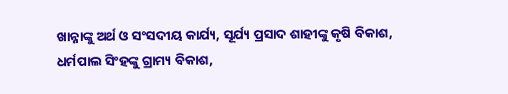ଖାନ୍ନାଙ୍କୁ ଅର୍ଥ ଓ ସଂସଦୀୟ କାର୍ଯ୍ୟ, ସୂର୍ଯ୍ୟ ପ୍ରସାଦ ଶାହୀଙ୍କୁ କୃଷି ବିକାଶ, ଧର୍ମପାଲ ସିଂହଙ୍କୁ ଗ୍ରାମ୍ୟ ବିକାଶ,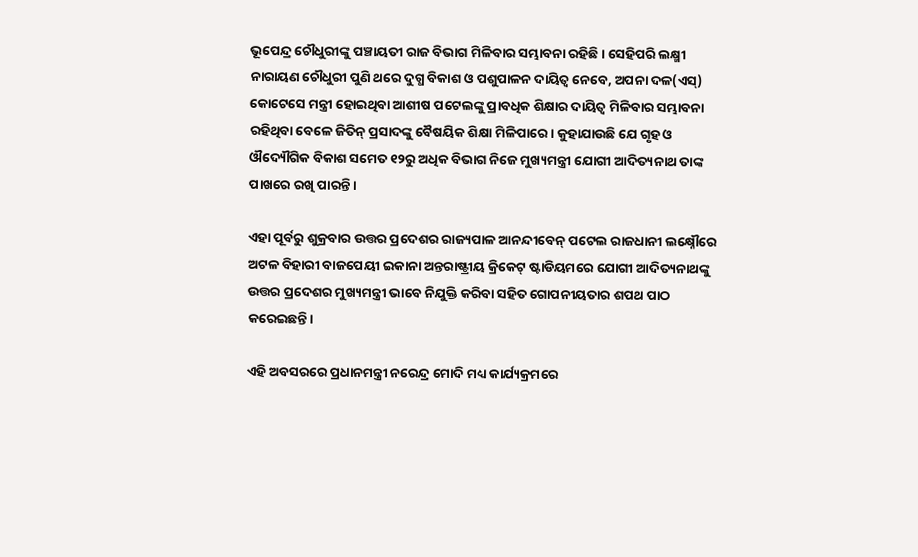ଭୂପେନ୍ଦ୍ର ଚୌଧୁରୀଙ୍କୁ ପଞ୍ଚାୟତୀ ରାଜ ବିଭାଗ ମିଳିବାର ସମ୍ଭାବନା ରହିଛି। ସେହିପରି ଲକ୍ଷ୍ମୀ ନାରାୟଣ ଚୌଧୁରୀ ପୁଣି ଥରେ ଦୁଗ୍ଧ ବିକାଶ ଓ ପଶୁପାଳନ ଦାୟିତ୍ୱ ନେବେ, ଅପନା ଦଳ(ଏସ୍) କୋଟେସେ ମନ୍ତ୍ରୀ ହୋଇଥିବା ଆଶୀଷ ପଟେଲଙ୍କୁ ପ୍ରାବଧିକ ଶିକ୍ଷାର ଦାୟିତ୍ୱ ମିଳିବାର ସମ୍ଭାବନା ରହିଥିବା ବେଳେ ଜିତିନ୍ ପ୍ରସାଦଙ୍କୁ ବୈଷୟିକ ଶିକ୍ଷା ମିଳିପାରେ। କୁହାଯାଉଛି ଯେ ଗୃହ ଓ ଔଦ୍ୟୌଗିକ ବିକାଶ ସମେତ ୧୨ରୁ ଅଧିକ ବିଭାଗ ନିଜେ ମୁଖ୍ୟମନ୍ତ୍ରୀ ଯୋଗୀ ଆଦିତ୍ୟନାଥ ତାଙ୍କ ପାଖରେ ରଖି ପାରନ୍ତି।

ଏହା ପୂର୍ବରୁ ଶୁକ୍ରବାର ଉତ୍ତର ପ୍ରଦେଶର ରାଜ୍ୟପାଳ ଆନନ୍ଦୀବେନ୍ ପଟେଲ ରାଜଧାନୀ ଲକ୍ଷ୍ନୌରେ ଅଟଳ ବିହାରୀ ବାଜପେୟୀ ଇକାନା ଅନ୍ତରାଷ୍ଟ୍ରୀୟ କ୍ରିକେଟ୍ ଷ୍ଟାଡିୟମରେ ଯୋଗୀ ଆଦିତ୍ୟନାଥଙ୍କୁ ଉତ୍ତର ପ୍ରଦେଶର ମୁଖ୍ୟମନ୍ତ୍ରୀ ଭାବେ ନିଯୁକ୍ତି କରିବା ସହିତ ଗୋପନୀୟତାର ଶପଥ ପାଠ କରେଇଛନ୍ତି।

ଏହି ଅବସରରେ ପ୍ରଧାନମନ୍ତ୍ରୀ ନରେନ୍ଦ୍ର ମୋଦି ମଧ୍ୟ କାର୍ଯ୍ୟକ୍ରମରେ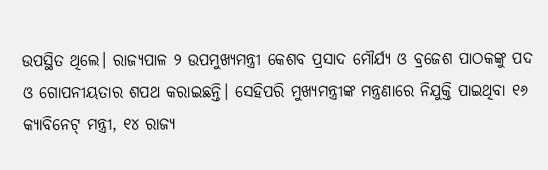ଉପସ୍ଥିତ ଥିଲେ। ରାଜ୍ୟପାଳ ୨ ଉପମୁଖ୍ୟମନ୍ତ୍ରୀ କେଶବ ପ୍ରସାଦ ମୌର୍ଯ୍ୟ ଓ ବ୍ରଜେଶ ପାଠକଙ୍କୁ ପଦ ଓ ଗୋପନୀୟତାର ଶପଥ କରାଇଛନ୍ତି। ସେହିପରି ମୁଖ୍ୟମନ୍ତ୍ରୀଙ୍କ ମନ୍ତ୍ରଣାରେ ନିଯୁକ୍ତି ପାଇଥିବା ୧୬ କ୍ୟାବିନେଟ୍ ମନ୍ତ୍ରୀ, ୧୪ ରାଜ୍ୟ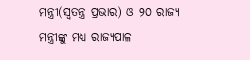ମନ୍ତ୍ରୀ(ସ୍ୱତନ୍ତ୍ର ପ୍ରଭାର) ଓ ୨୦ ରାଜ୍ୟ ମନ୍ତ୍ରୀଙ୍କୁ ମଧ୍ୟ ରାଜ୍ୟପାଳ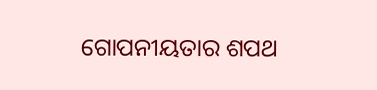ଗୋପନୀୟତାର ଶପଥ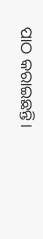ପାଠ କରାଇଛନ୍ତି।